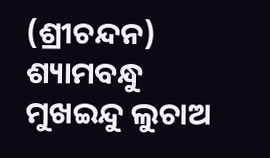(ଶ୍ରୀଚନ୍ଦନ)
ଶ୍ୟାମବନ୍ଧୁ ମୁଖଇନ୍ଦୁ ଲୁଚାଅ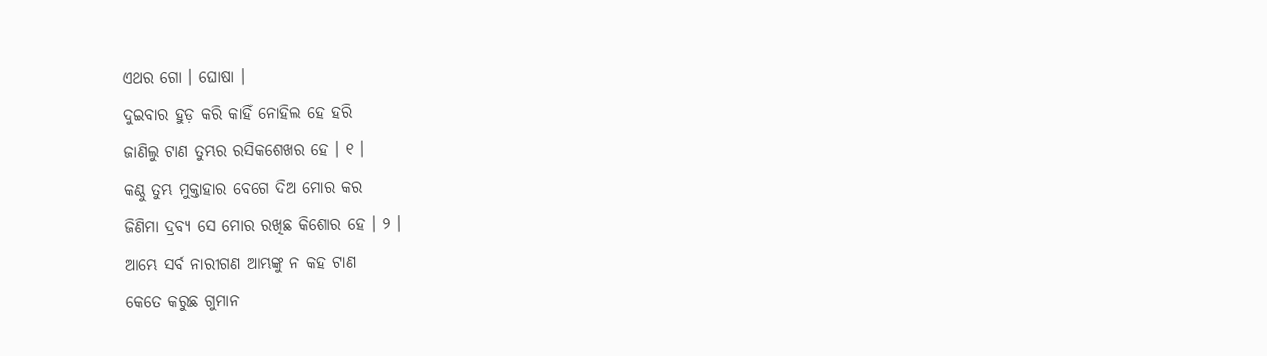ଏଥର ଗୋ । ଘୋଷା ।
ଦୁଇବାର ହୁଡ଼ କରି କାହିଁ ନୋହିଲ ହେ ହରି
ଜାଣିଲୁ ଟାଣ ତୁମ୍ଭର ରସିକଶେଖର ହେ । ୧ ।
କଣ୍ଠୁ ତୁମ୍ଭ ମୁକ୍ତାହାର ବେଗେ ଦିଅ ମୋର କର
ଜିଣିମା ଦ୍ରବ୍ୟ ସେ ମୋର ରଖିଛ କିଶୋର ହେ । ୨ ।
ଆମ୍ଭେ ସର୍ବ ନାରୀଗଣ ଆମ୍ଭଙ୍କୁ ନ କହ ଟାଣ
କେତେ କରୁଛ ଗୁମାନ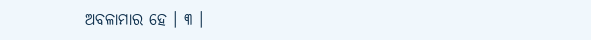ଅବଳାମାର ହେ । ୩ ।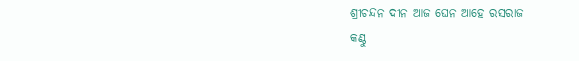ଶ୍ରୀଚନ୍ଦନ ଦୀନ ଆଜ ଘେନ ଆହେ ରସରାଜ
କଣ୍ଠୁ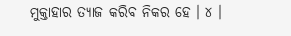ମୁକ୍ତାହାର ତ୍ୟାଜ କରିବ ନିକର ହେ । ୪ ।